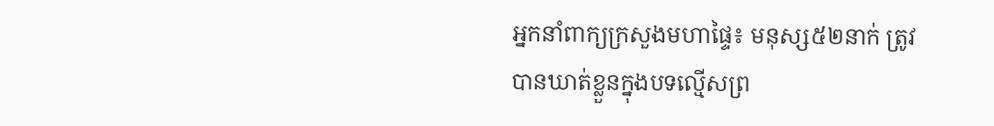អ្នកនាំពាក្យក្រសួងមហាផ្ទៃ៖ មនុស្ស៥២នាក់ ត្រូវបានឃាត់ខ្លួនក្នុងបទល្មើសព្រ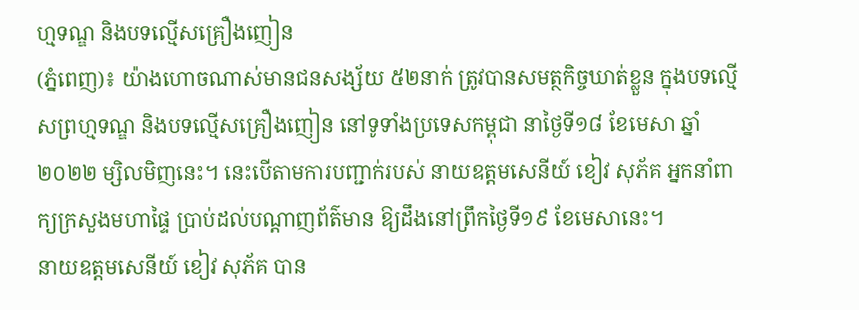ហ្មទណ្ឌ និងបទល្មើសគ្រឿងញៀន
(ភ្នំពេញ)៖ យ៉ាងហោចណាស់មានជនសង្ស័យ ៥២នាក់ ត្រូវបានសមត្ថកិច្ចឃាត់ខ្លួន ក្នុងបទល្មើសព្រហ្មទណ្ឌ និងបទល្មើសគ្រឿងញៀន នៅទូទាំងប្រទេសកម្ពុជា នាថ្ងៃទី១៨ ខែមេសា ឆ្នាំ២០២២ ម្សិលមិញនេះ។ នេះបើតាមការបញ្ជាក់របស់ នាយឧត្តមសេនីយ៍ ខៀវ សុភ័គ អ្នកនាំពាក្យក្រសួងមហាផ្ទៃ ប្រាប់ដល់បណ្តាញព័ត៌មាន ឱ្យដឹងនៅព្រឹកថ្ងៃទី១៩ ខែមេសានេះ។
នាយឧត្តមសេនីយ៍ ខៀវ សុភ័គ បាន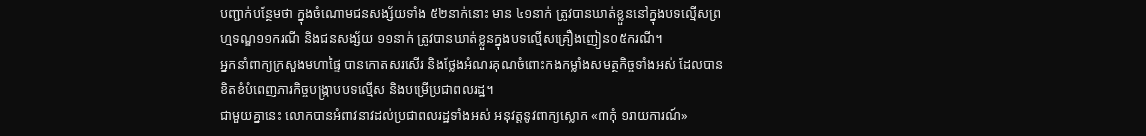បញ្ជាក់បន្ថែមថា ក្នុងចំណោមជនសង្ស័យទាំង ៥២នាក់នោះ មាន ៤១នាក់ ត្រូវបានឃាត់ខ្លួននៅក្នុងបទល្មើសព្រហ្មទណ្ឌ១១ករណី និងជនសង្ស័យ ១១នាក់ ត្រូវបានឃាត់ខ្លួនក្នុងបទល្មើសគ្រឿងញៀន០៥ករណី។
អ្នកនាំពាក្យក្រសួងមហាផ្ទៃ បានកោតសរសើរ និងថ្លែងអំណរគុណចំពោះកងកម្លាំងសមត្ថកិច្ចទាំងអស់ ដែលបានខិតខំបំពេញភារកិច្ចបង្ក្រាបបទល្មើស និងបម្រើប្រជាពលរដ្ឋ។
ជាមួយគ្នានេះ លោកបានអំពាវនាវដល់ប្រជាពលរដ្ឋទាំងអស់ អនុវត្តនូវពាក្យស្លោក «៣កុំ ១រាយការណ៍»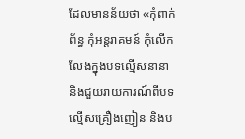ដែលមានន័យថា «កុំពាក់ព័ន្ធ កុំអន្តរាគមន៍ កុំលើកលែងក្នុងបទល្មើសនានា និងជួយរាយការណ៍ពីបទល្មើសគ្រឿងញៀន និងប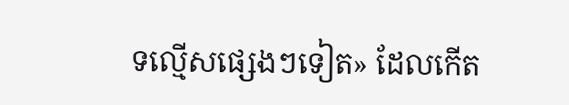ទល្មើសផ្សេងៗទៀត» ដែលកើត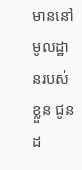មាននៅមូលដ្ឋានរបស់ខ្លួន ជូនដ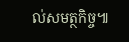ល់សមត្ថកិច្ច៕